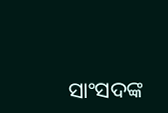ସାଂସଦଙ୍କ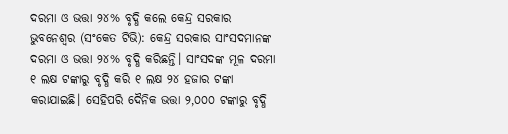ଦରମା ଓ ଭତ୍ତା ୨୪% ବୃଦ୍ଧି କଲେ କେନ୍ଦ୍ର ସରକାର
ଭୁବନେଶ୍ୱର (ସଂକେତ ଟିଭି): କେନ୍ଦ୍ର ସରକାର ସାଂସଦମାନଙ୍କ ଦରମା ଓ ଭତ୍ତା ୨୪% ବୃଦ୍ଧି କରିଛନ୍ତି। ସାଂସଦଙ୍କ ମୂଳ ଦରମା ୧ ଲକ୍ଷ ଟଙ୍କାରୁ ବୃଦ୍ଧି କରି ୧ ଲକ୍ଷ ୨୪ ହଜାର ଟଙ୍କା କରାଯାଇଛି। ସେହିପରି ଦୈନିକ ଭତ୍ତା ୨,୦୦୦ ଟଙ୍କାରୁ ବୃଦ୍ଧି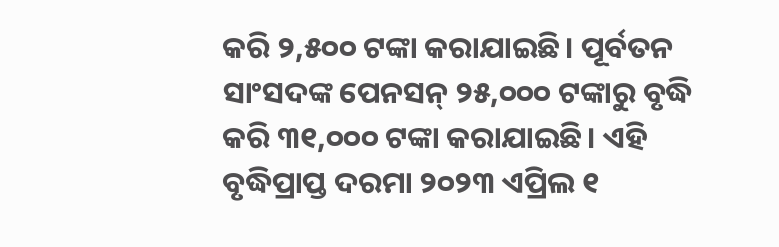କରି ୨,୫୦୦ ଟଙ୍କା କରାଯାଇଛି। ପୂର୍ବତନ ସାଂସଦଙ୍କ ପେନସନ୍ ୨୫,୦୦୦ ଟଙ୍କାରୁ ବୃଦ୍ଧି କରି ୩୧,୦୦୦ ଟଙ୍କା କରାଯାଇଛି। ଏହି ବୃଦ୍ଧିପ୍ରାପ୍ତ ଦରମା ୨୦୨୩ ଏପ୍ରିଲ ୧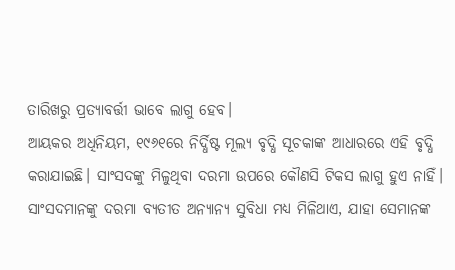ତାରିଖରୁ ପ୍ରତ୍ୟାବର୍ତ୍ତୀ ଭାବେ ଲାଗୁ ହେବ।
ଆୟକର ଅଧିନିୟମ, ୧୯୬୧ରେ ନିର୍ଦ୍ଧିଷ୍ଟ ମୂଲ୍ୟ ବୃଦ୍ଧି ସୂଚକାଙ୍କ ଆଧାରରେ ଏହି ବୃଦ୍ଧି କରାଯାଇଛି। ସାଂସଦଙ୍କୁ ମିଳୁଥିବା ଦରମା ଉପରେ କୌଣସି ଟିକସ ଲାଗୁ ହୁଏ ନାହିଁ। ସାଂସଦମାନଙ୍କୁ ଦରମା ବ୍ୟତୀତ ଅନ୍ୟାନ୍ୟ ସୁବିଧା ମଧ୍ୟ ମିଳିଥାଏ, ଯାହା ସେମାନଙ୍କ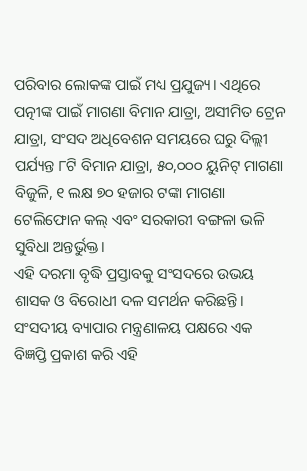ପରିବାର ଲୋକଙ୍କ ପାଇଁ ମଧ୍ୟ ପ୍ରଯୁଜ୍ୟ। ଏଥିରେ ପତ୍ନୀଙ୍କ ପାଇଁ ମାଗଣା ବିମାନ ଯାତ୍ରା, ଅସୀମିତ ଟ୍ରେନ ଯାତ୍ରା, ସଂସଦ ଅଧିବେଶନ ସମୟରେ ଘରୁ ଦିଲ୍ଲୀ ପର୍ଯ୍ୟନ୍ତ ୮ଟି ବିମାନ ଯାତ୍ରା, ୫୦,୦୦୦ ୟୁନିଟ୍ ମାଗଣା ବିଜୁଳି, ୧ ଲକ୍ଷ ୭୦ ହଜାର ଟଙ୍କା ମାଗଣା ଟେଲିଫୋନ କଲ୍ ଏବଂ ସରକାରୀ ବଙ୍ଗଳା ଭଳି ସୁବିଧା ଅନ୍ତର୍ଭୁକ୍ତ।
ଏହି ଦରମା ବୃଦ୍ଧି ପ୍ରସ୍ତାବକୁ ସଂସଦରେ ଉଭୟ ଶାସକ ଓ ବିରୋଧୀ ଦଳ ସମର୍ଥନ କରିଛନ୍ତି। ସଂସଦୀୟ ବ୍ୟାପାର ମନ୍ତ୍ରଣାଳୟ ପକ୍ଷରେ ଏକ ବିଜ୍ଞପ୍ତି ପ୍ରକାଶ କରି ଏହି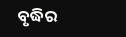ବୃଦ୍ଧିର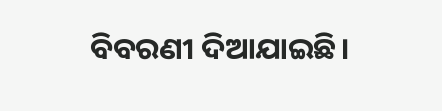ବିବରଣୀ ଦିଆଯାଇଛି।